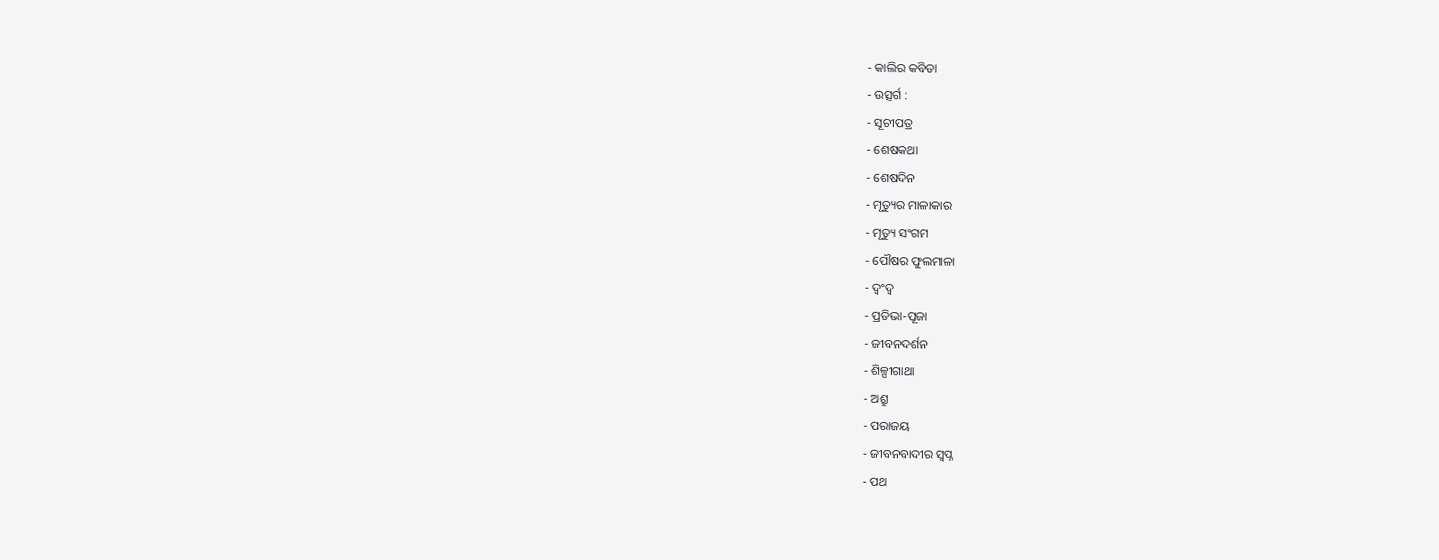- କାଲିର କବିତା
- ଉତ୍ସର୍ଗ :
- ସୂଚୀପତ୍ର
- ଶେଷକଥା
- ଶେଷଦିନ
- ମୃତ୍ୟୁର ମାଳାକାର
- ମୃତ୍ୟୁ ସଂଗମ
- ପୌଷର ଫୁଲମାଳା
- ଦ୍ୱଂଦ୍ୱ
- ପ୍ରତିଭା-ପୂଜା
- ଜୀବନଦର୍ଶନ
- ଶିଳ୍ପୀଗାଥା
- ଅଶ୍ରୁ
- ପରାଜୟ
- ଜୀବନବାଦୀର ସ୍ୱପ୍ନ
- ପଥ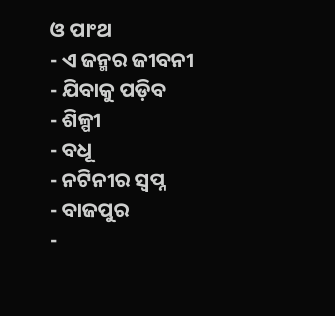ଓ ପାଂଥ
- ଏ ଜନ୍ମର ଜୀବନୀ
- ଯିବାକୁ ପଡ଼ିବ
- ଶିଳ୍ପୀ
- ବଧୂ
- ନଟିନୀର ସ୍ୱପ୍ନ
- ବାଜପୁର
-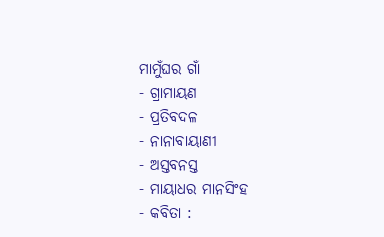ମାମୁଁଘର ଗାଁ
- ଗ୍ରାମାୟଣ
- ପ୍ରତିବଦଳ
- ନାନାବାୟାଣୀ
- ଅସ୍ତବନସ୍ତ
- ମାୟାଧର ମାନସିଂହ
- କବିତା :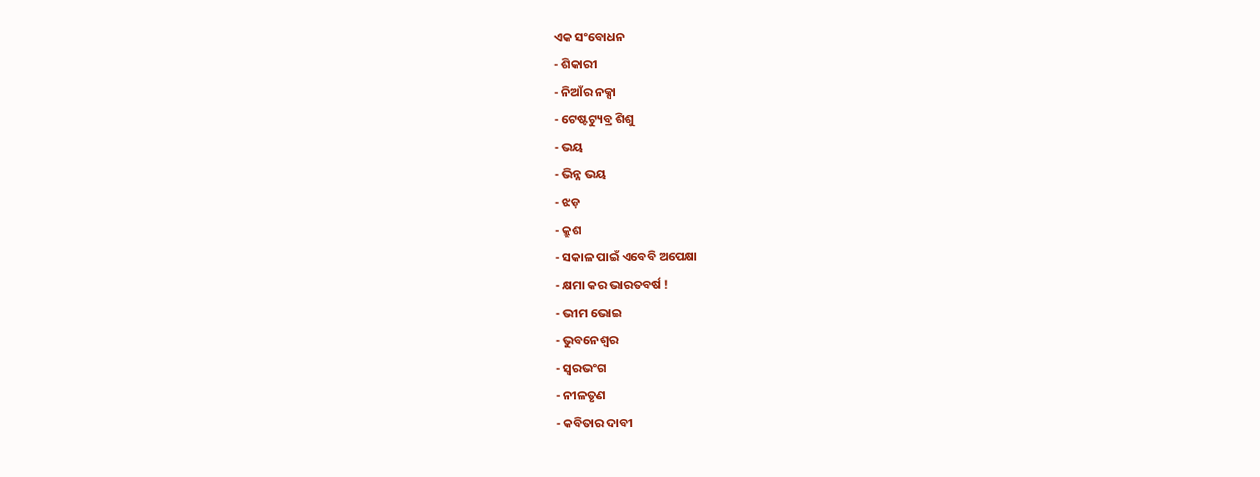ଏକ ସଂବୋଧନ
- ଶିକାରୀ
- ନିଆଁର ନକ୍ସା
- ଟେଷ୍ଟଟ୍ୟୁବ୍ର ଶିଶୁ
- ଭୟ
- ଭିନ୍ନ ଭୟ
- ଝଡ଼
- କ୍ରୁଶ
- ସକାଳ ପାଇଁ ଏବେବି ଅପେକ୍ଷା
- କ୍ଷମା କର ଭାରତବର୍ଷ !
- ଭୀମ ଭୋଇ
- ଭୁବନେଶ୍ୱର
- ସ୍ୱରଭଂଗ
- ନୀଳତୃଣ
- କବିତାର ଦାବୀ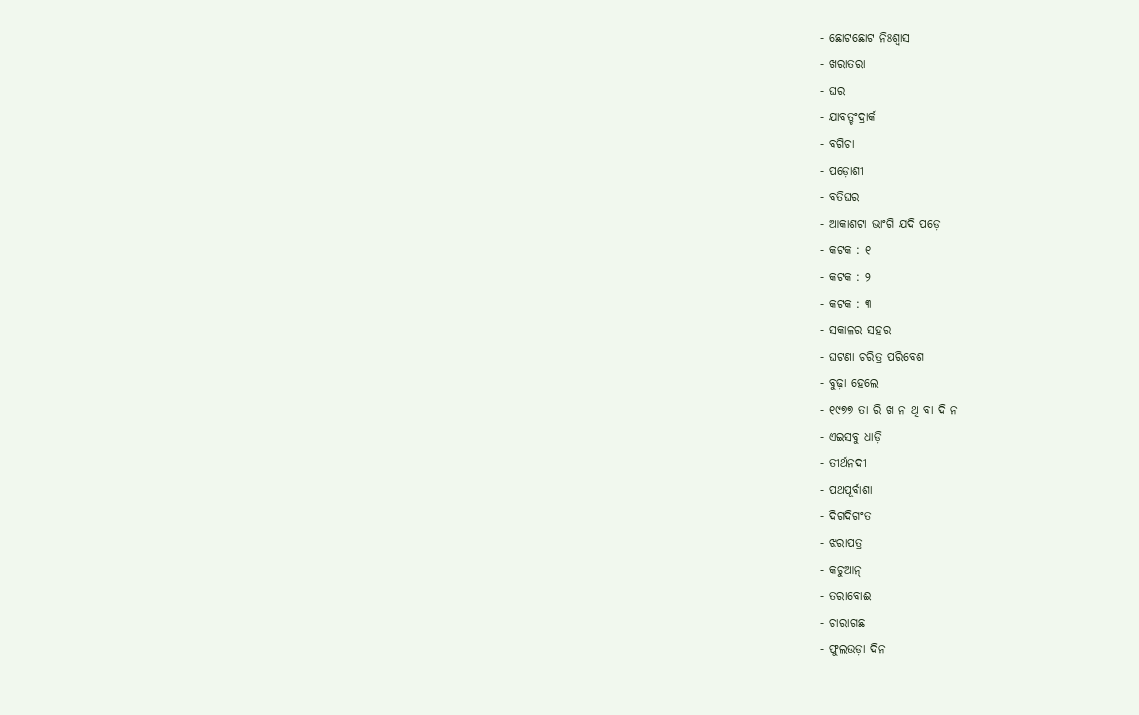- ଛୋଟଛୋଟ ନିଃଶ୍ୱାସ
- ଖରାତରା
- ଘର
- ଯାବତ୍ଚଂଦ୍ରାର୍କ
- ବଗିଚା
- ପଡ଼ୋଶୀ
- ବତିଘର
- ଆକାଶଟା ଭାଂଗି ଯଦି ପଡ଼େ
- କଟକ : ୧
- କଟକ : ୨
- କଟକ : ୩
- ସକାଳର ସହର
- ଘଟଣା ଚରିତ୍ର ପରିବେଶ
- ବୁଢ଼ା ହେଲେ
- ୧୯୭୭ ତା ରି ଖ ନ ଥି ବା ଦି ନ
- ଏଇସବୁ ଧାଡ଼ି
- ତୀର୍ଥନଦୀ
- ପଥପୂର୍ବାଶା
- ଦିଗଦିଗଂତ
- ଝରାପତ୍ର
- କଚୁଆନ୍
- ତରାବୋଈ
- ଚାରାଗଛ
- ଫୁଲଉଡ଼ା ଦିନ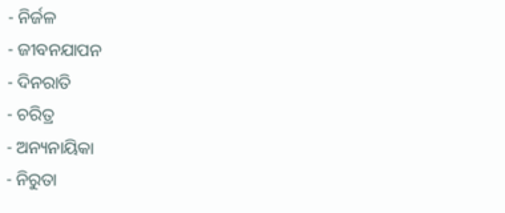- ନିର୍ଜଳ
- ଜୀବନଯାପନ
- ଦିନରାତି
- ଚରିତ୍ର
- ଅନ୍ୟନାୟିକା
- ନିରୁତା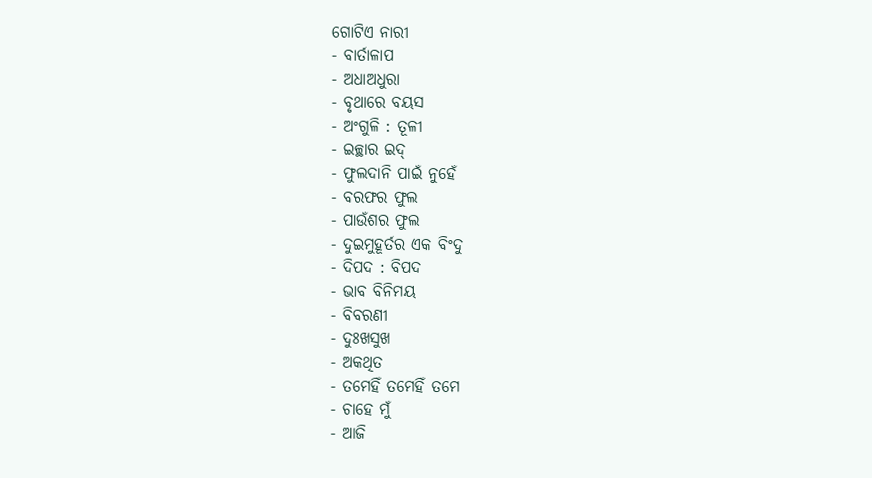ଗୋଟିଏ ନାରୀ
- ବାର୍ତାଳାପ
- ଅଧାଅଧୁରା
- ବୃଥାରେ ବୟସ
- ଅଂଗୁଳି : ତୂଳୀ
- ଇଚ୍ଛାର ଇଦ୍
- ଫୁଲଦାନି ପାଇଁ ନୁହେଁ
- ବରଫର ଫୁଲ
- ପାଉଁଶର ଫୁଲ
- ଦୁଇମୁହୂର୍ତର ଏକ ବିଂଦୁ
- ଦିପଦ : ବିପଦ
- ଭାବ ବିନିମୟ
- ବିବରଣୀ
- ଦୁଃଖସୁଖ
- ଅକଥିତ
- ତମେହିଁ ତମେହିଁ ତମେ
- ଚାହେ ମୁଁ
- ଆଜି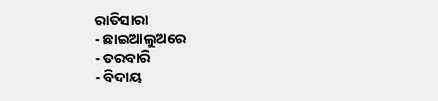ରାତିସାରା
- ଛାଇଆଲୁଅରେ
- ତରବାରି
- ବିଦାୟ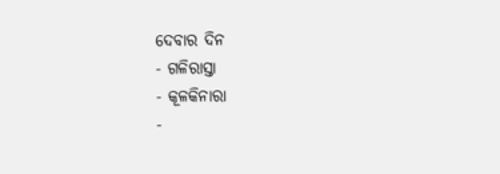ଦେବାର ଦିନ
- ଗଳିରାସ୍ତା
- କୂଳକିନାରା
-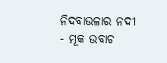ନିଦବାଉଳାର ନଦୀ
- ମୂକ ଉବାଚ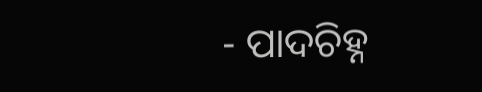- ପାଦଚିହ୍ନ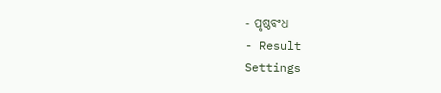- ପୃଷ୍ଠବଂଧ
- Result
Settings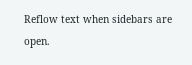Reflow text when sidebars are open.